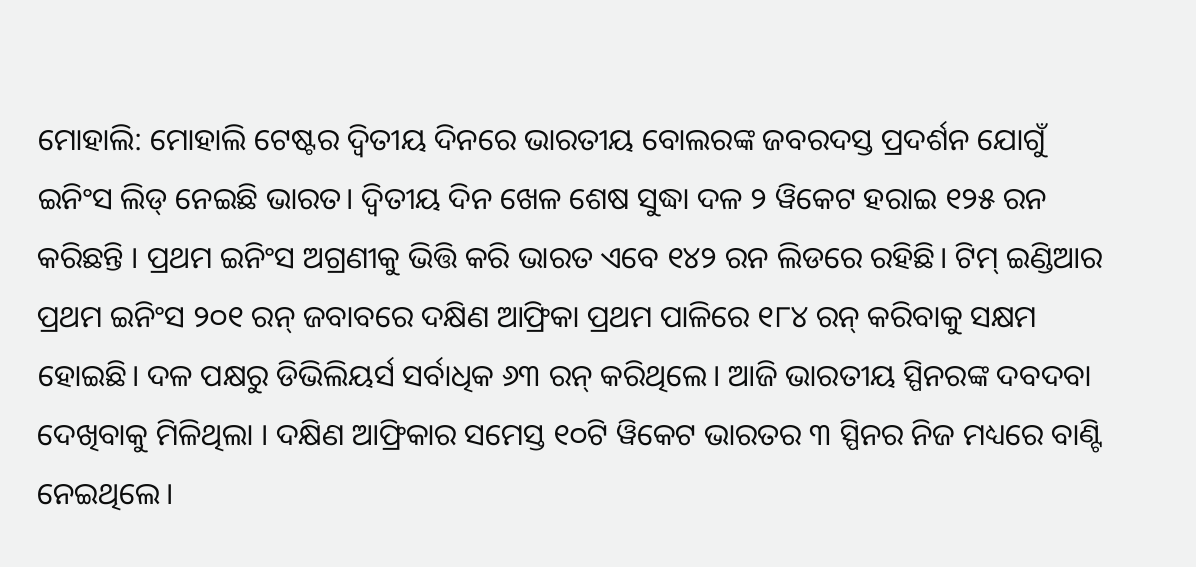ମୋହାଲି: ମୋହାଲି ଟେଷ୍ଟର ଦ୍ୱିତୀୟ ଦିନରେ ଭାରତୀୟ ବୋଲରଙ୍କ ଜବରଦସ୍ତ ପ୍ରଦର୍ଶନ ଯୋଗୁଁ ଇନିଂସ ଲିଡ୍ ନେଇଛି ଭାରତ। ଦ୍ୱିତୀୟ ଦିନ ଖେଳ ଶେଷ ସୁଦ୍ଧା ଦଳ ୨ ୱିକେଟ ହରାଇ ୧୨୫ ରନ କରିଛନ୍ତି । ପ୍ରଥମ ଇନିଂସ ଅଗ୍ରଣୀକୁ ଭିତ୍ତି କରି ଭାରତ ଏବେ ୧୪୨ ରନ ଲିଡରେ ରହିଛି। ଟିମ୍ ଇଣ୍ଡିଆର ପ୍ରଥମ ଇନିଂସ ୨୦୧ ରନ୍ ଜବାବରେ ଦକ୍ଷିଣ ଆଫ୍ରିକା ପ୍ରଥମ ପାଳିରେ ୧୮୪ ରନ୍ କରିବାକୁ ସକ୍ଷମ ହୋଇଛି। ଦଳ ପକ୍ଷରୁ ଡିଭିଲିୟର୍ସ ସର୍ବାଧିକ ୬୩ ରନ୍ କରିଥିଲେ। ଆଜି ଭାରତୀୟ ସ୍ପିନରଙ୍କ ଦବଦବା ଦେଖିବାକୁ ମିଳିଥିଲା । ଦକ୍ଷିଣ ଆଫ୍ରିକାର ସମେସ୍ତ ୧୦ଟି ୱିକେଟ ଭାରତର ୩ ସ୍ପିନର ନିଜ ମଧ୍ୟରେ ବାଣ୍ଟି ନେଇଥିଲେ।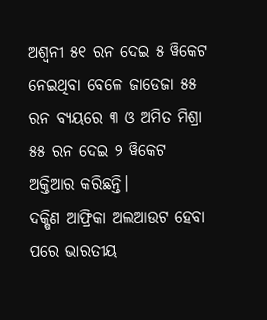ଅଶ୍ୱନୀ ୫୧ ରନ ଦେଇ ୫ ୱିକେଟ ନେଇଥିବା ବେଳେ ଜାଡେଜା ୫୫ ରନ ବ୍ୟୟରେ ୩ ଓ ଅମିତ ମିଶ୍ରା ୫୫ ରନ ଦେଇ ୨ ୱିକେଟ ଅକ୍ତିଆର କରିଛନ୍ତି।
ଦକ୍ଷିଣ ଆଫ୍ରିକା ଅଲଆଉଟ ହେବା ପରେ ଭାରତୀୟ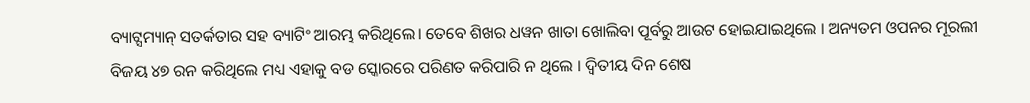ବ୍ୟାଟ୍ସମ୍ୟାନ୍ ସତର୍କତାର ସହ ବ୍ୟାଟିଂ ଆରମ୍ଭ କରିଥିଲେ। ତେବେ ଶିଖର ଧୱନ ଖାତା ଖୋଲିବା ପୂର୍ବରୁ ଆଉଟ ହୋଇଯାଇଥିଲେ । ଅନ୍ୟତମ ଓପନର ମୂରଲୀ ବିଜୟ ୪୭ ରନ କରିଥିଲେ ମଧ୍ୟ ଏହାକୁ ବଡ ସ୍କୋରରେ ପରିଣତ କରିପାରି ନ ଥିଲେ । ଦ୍ୱିତୀୟ ଦିନ ଶେଷ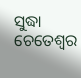ସୁଦ୍ଧା ଚେତେଶ୍ୱର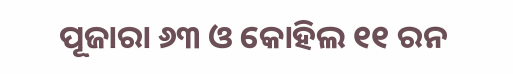ପୂଜାରା ୬୩ ଓ କୋହିଲ ୧୧ ରନ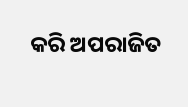କରି ଅପରାଜିତ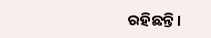ରହିଛନ୍ତି।